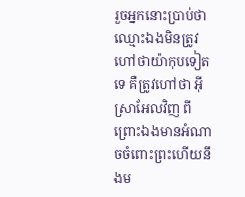រួចអ្នកនោះប្រាប់ថា ឈ្មោះឯងមិនត្រូវហៅថាយ៉ាកុបទៀតទេ គឺត្រូវហៅថា អ៊ីស្រាអែលវិញ ពីព្រោះឯងមានអំណាចចំពោះព្រះហើយនឹងម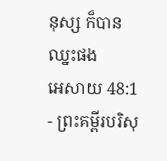នុស្ស ក៏បានឈ្នះផង
អេសាយ 48:1 - ព្រះគម្ពីរបរិសុ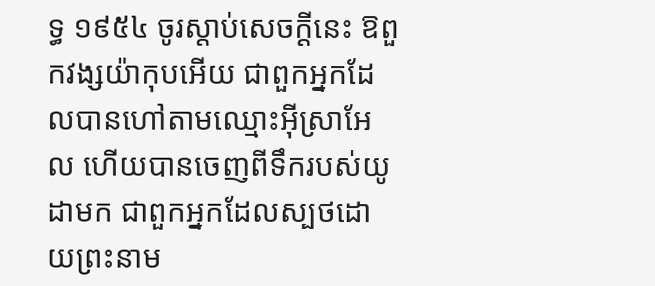ទ្ធ ១៩៥៤ ចូរស្តាប់សេចក្ដីនេះ ឱពួកវង្សយ៉ាកុបអើយ ជាពួកអ្នកដែលបានហៅតាមឈ្មោះអ៊ីស្រាអែល ហើយបានចេញពីទឹករបស់យូដាមក ជាពួកអ្នកដែលស្បថដោយព្រះនាម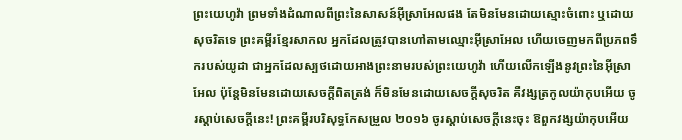ព្រះយេហូវ៉ា ព្រមទាំងដំណាលពីព្រះនៃសាសន៍អ៊ីស្រាអែលផង តែមិនមែនដោយស្មោះចំពោះ ឬដោយសុចរិតទេ ព្រះគម្ពីរខ្មែរសាកល អ្នកដែលត្រូវបានហៅតាមឈ្មោះអ៊ីស្រាអែល ហើយចេញមកពីប្រភពទឹករបស់យូដា ជាអ្នកដែលស្បថដោយអាងព្រះនាមរបស់ព្រះយេហូវ៉ា ហើយលើកឡើងនូវព្រះនៃអ៊ីស្រាអែល ប៉ុន្តែមិនមែនដោយសេចក្ដីពិតត្រង់ ក៏មិនមែនដោយសេចក្ដីសុចរិត គឺវង្សត្រកូលយ៉ាកុបអើយ ចូរស្ដាប់សេចក្ដីនេះ! ព្រះគម្ពីរបរិសុទ្ធកែសម្រួល ២០១៦ ចូរស្តាប់សេចក្ដីនេះចុះ ឱពួកវង្សយ៉ាកុបអើយ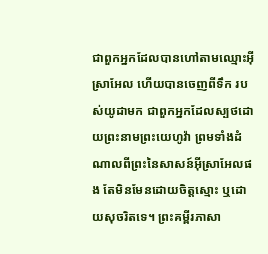ជាពួកអ្នកដែលបានហៅតាមឈ្មោះអ៊ីស្រាអែល ហើយបានចេញពីទឹក របស់យូដាមក ជាពួកអ្នកដែលស្បថដោយព្រះនាមព្រះយេហូវ៉ា ព្រមទាំងដំណាលពីព្រះនៃសាសន៍អ៊ីស្រាអែលផង តែមិនមែនដោយចិត្តស្មោះ ឬដោយសុចរិតទេ។ ព្រះគម្ពីរភាសា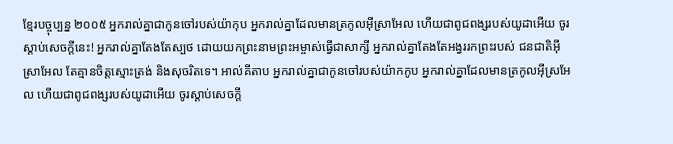ខ្មែរបច្ចុប្បន្ន ២០០៥ អ្នករាល់គ្នាជាកូនចៅរបស់យ៉ាកុប អ្នករាល់គ្នាដែលមានត្រកូលអ៊ីស្រាអែល ហើយជាពូជពង្សរបស់យូដាអើយ ចូរស្ដាប់សេចក្ដីនេះ! អ្នករាល់គ្នាតែងតែស្បថ ដោយយកព្រះនាមព្រះអម្ចាស់ធ្វើជាសាក្សី អ្នករាល់គ្នាតែងតែអង្វររកព្រះរបស់ ជនជាតិអ៊ីស្រាអែល តែគ្មានចិត្តស្មោះត្រង់ និងសុចរិតទេ។ អាល់គីតាប អ្នករាល់គ្នាជាកូនចៅរបស់យ៉ាកកូប អ្នករាល់គ្នាដែលមានត្រកូលអ៊ីស្រអែល ហើយជាពូជពង្សរបស់យូដាអើយ ចូរស្ដាប់សេចក្ដី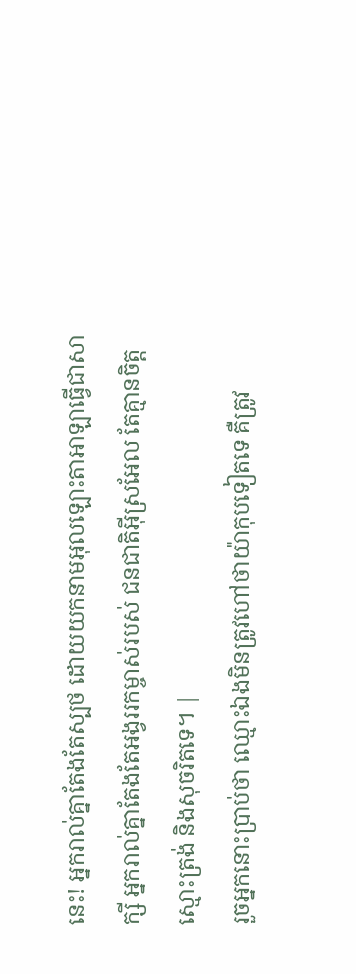នេះ! អ្នករាល់គ្នាតែងតែស្បថ ដោយយកនាមអុលឡោះតាអាឡាធ្វើជាសាក្សី អ្នករាល់គ្នាតែងតែអង្វររកម្ចាស់របស់ ជនជាតិអ៊ីស្រអែល តែគ្មានចិត្តស្មោះត្រង់ និងសុចរិតទេ។ |
រួចអ្នកនោះប្រាប់ថា ឈ្មោះឯងមិនត្រូវហៅថាយ៉ាកុបទៀតទេ គឺត្រូវ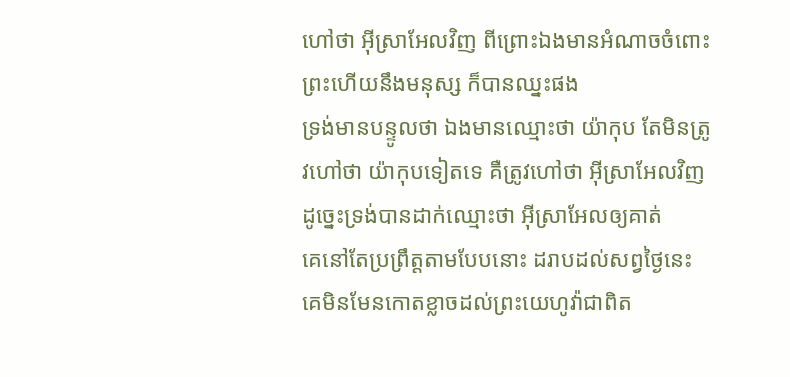ហៅថា អ៊ីស្រាអែលវិញ ពីព្រោះឯងមានអំណាចចំពោះព្រះហើយនឹងមនុស្ស ក៏បានឈ្នះផង
ទ្រង់មានបន្ទូលថា ឯងមានឈ្មោះថា យ៉ាកុប តែមិនត្រូវហៅថា យ៉ាកុបទៀតទេ គឺត្រូវហៅថា អ៊ីស្រាអែលវិញ ដូច្នេះទ្រង់បានដាក់ឈ្មោះថា អ៊ីស្រាអែលឲ្យគាត់
គេនៅតែប្រព្រឹត្តតាមបែបនោះ ដរាបដល់សព្វថ្ងៃនេះ គេមិនមែនកោតខ្លាចដល់ព្រះយេហូវ៉ាជាពិត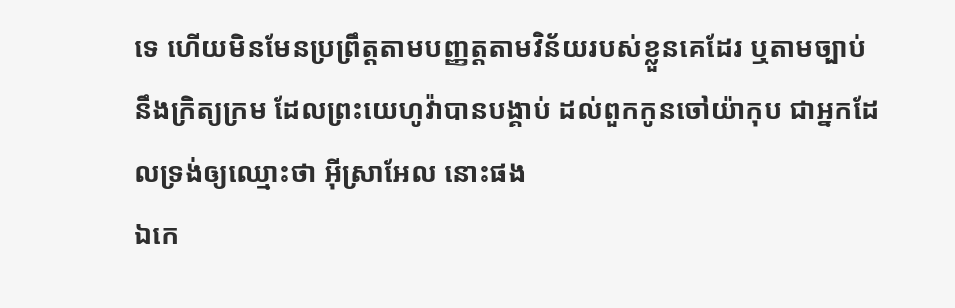ទេ ហើយមិនមែនប្រព្រឹត្តតាមបញ្ញត្តតាមវិន័យរបស់ខ្លួនគេដែរ ឬតាមច្បាប់ នឹងក្រិត្យក្រម ដែលព្រះយេហូវ៉ាបានបង្គាប់ ដល់ពួកកូនចៅយ៉ាកុប ជាអ្នកដែលទ្រង់ឲ្យឈ្មោះថា អ៊ីស្រាអែល នោះផង
ឯកេ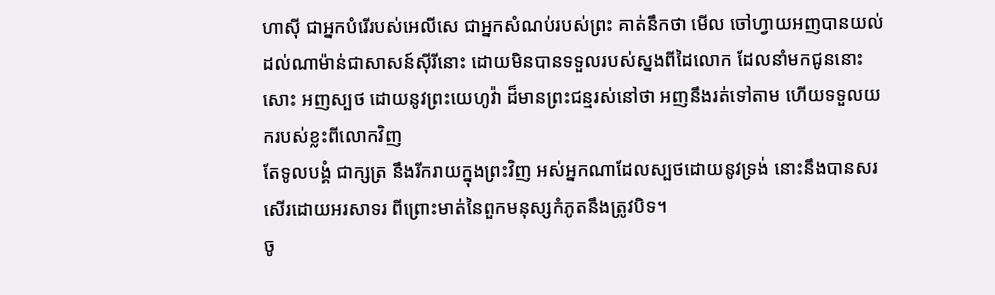ហាស៊ី ជាអ្នកបំរើរបស់អេលីសេ ជាអ្នកសំណប់របស់ព្រះ គាត់នឹកថា មើល ចៅហ្វាយអញបានយល់ដល់ណាម៉ាន់ជាសាសន៍ស៊ីរីនោះ ដោយមិនបានទទួលរបស់ស្នងពីដៃលោក ដែលនាំមកជូននោះសោះ អញស្បថ ដោយនូវព្រះយេហូវ៉ា ដ៏មានព្រះជន្មរស់នៅថា អញនឹងរត់ទៅតាម ហើយទទួលយករបស់ខ្លះពីលោកវិញ
តែទូលបង្គំ ជាក្សត្រ នឹងរីករាយក្នុងព្រះវិញ អស់អ្នកណាដែលស្បថដោយនូវទ្រង់ នោះនឹងបានសរសើរដោយអរសាទរ ពីព្រោះមាត់នៃពួកមនុស្សកំភូតនឹងត្រូវបិទ។
ចូ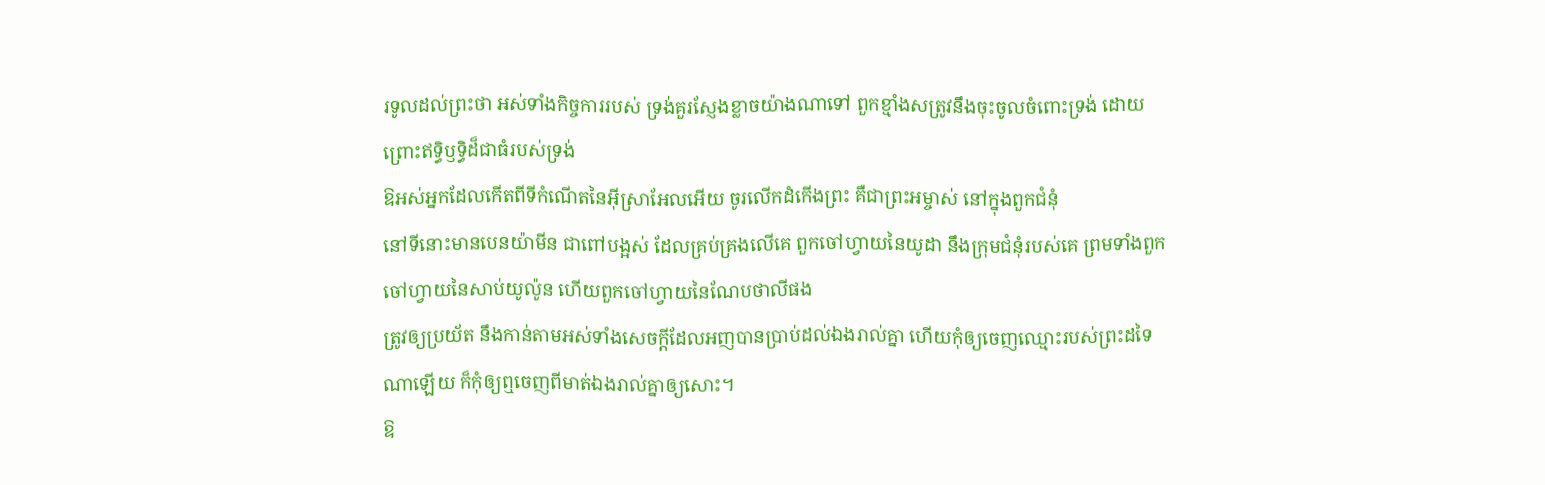រទូលដល់ព្រះថា អស់ទាំងកិច្ចការរបស់ ទ្រង់គួរស្ញែងខ្លាចយ៉ាងណាទៅ ពួកខ្មាំងសត្រូវនឹងចុះចូលចំពោះទ្រង់ ដោយព្រោះឥទ្ធិឫទ្ធិដ៏ជាធំរបស់ទ្រង់
ឱអស់អ្នកដែលកើតពីទីកំណើតនៃអ៊ីស្រាអែលអើយ ចូរលើកដំកើងព្រះ គឺជាព្រះអម្ចាស់ នៅក្នុងពួកជំនុំ
នៅទីនោះមានបេនយ៉ាមីន ជាពៅបង្អស់ ដែលគ្រប់គ្រងលើគេ ពួកចៅហ្វាយនៃយូដា នឹងក្រុមជំនុំរបស់គេ ព្រមទាំងពួកចៅហ្វាយនៃសាប់យូល៉ូន ហើយពួកចៅហ្វាយនៃណែបថាលីផង
ត្រូវឲ្យប្រយ័ត នឹងកាន់តាមអស់ទាំងសេចក្ដីដែលអញបានប្រាប់ដល់ឯងរាល់គ្នា ហើយកុំឲ្យចេញឈ្មោះរបស់ព្រះដទៃណាឡើយ ក៏កុំឲ្យឮចេញពីមាត់ឯងរាល់គ្នាឲ្យសោះ។
ឱ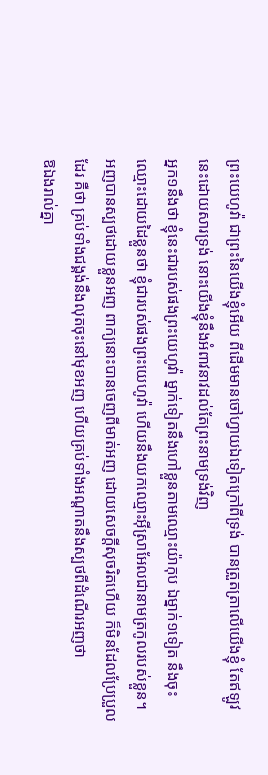ព្រះយេហូវ៉ា ជាព្រះនៃយើងខ្ញុំអើយ ពីដើមមានចៅហ្វាយឯទៀតក្រៅពីទ្រង់ បានត្រួតត្រាលើយើងខ្ញុំ តែឥឡូវនេះដោយសារទ្រង់ នោះយើងខ្ញុំនឹងអំពាវនាវដល់តែព្រះនាមទ្រង់វិញ
អ្នក១នឹងថា ខ្ញុំនេះជារបស់ផងព្រះយេហូវ៉ា ម្នាក់ទៀតនឹងហៅខ្លួនតាមឈ្មោះយ៉ាកុប ឯម្នាក់១ទៀត នឹងចុះឈ្មោះដោយដៃខ្លួនថា ខ្ញុំជារបស់ផងព្រះយេហូវ៉ា ហើយនឹងយកឈ្មោះអ៊ីស្រាអែលជានាមត្រកូលរបស់ខ្លួន។
អញបានស្បថដោយខ្លួនអញ ពាក្យនោះបានចេញពីមាត់អញ ដោយសេចក្ដីសុចរិតហើយ ក៏មិនដែលប្រែប្រួលដែរ គឺថា គ្រប់ទាំងជង្គង់នឹងលុតចុះនៅមុខអញ ហើយគ្រប់ទាំងអណ្តាតនឹងស្បថពីដំណើរអញថា
ឱឯងរាល់គ្នា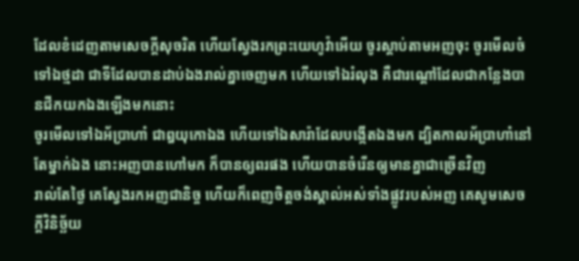ដែលខំដេញតាមសេចក្ដីសុចរិត ហើយស្វែងរកព្រះយេហូវ៉ាអើយ ចូរស្តាប់តាមអញចុះ ចូរមើលចំទៅឯថ្មដា ជាទីដែលបានដាប់ឯងរាល់គ្នាចេញមក ហើយទៅឯរំលុង គឺជារណ្តៅដែលជាកន្លែងបានជីកយកឯងឡើងមកនោះ
ចូរមើលទៅឯអ័ប្រាហាំ ជាឰយុកោឯង ហើយទៅឯសារ៉ាដែលបង្កើតឯងមក ដ្បិតកាលអ័ប្រាហាំនៅតែម្នាក់ឯង នោះអញបានហៅមក ក៏បានឲ្យពរផង ហើយបានចំរើនឲ្យមានគ្នាជាច្រើនវិញ
រាល់តែថ្ងៃ គេស្វែងរកអញជានិច្ច ហើយក៏ពេញចិត្តចង់ស្គាល់អស់ទាំងផ្លូវរបស់អញ គេសូមសេចក្ដីវិនិច្ឆ័យ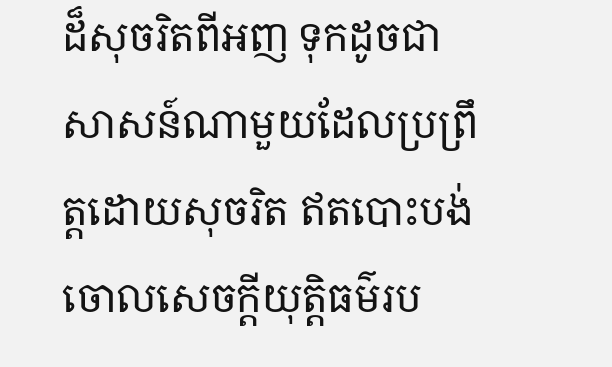ដ៏សុចរិតពីអញ ទុកដូចជាសាសន៍ណាមួយដែលប្រព្រឹត្តដោយសុចរិត ឥតបោះបង់ចោលសេចក្ដីយុត្តិធម៌រប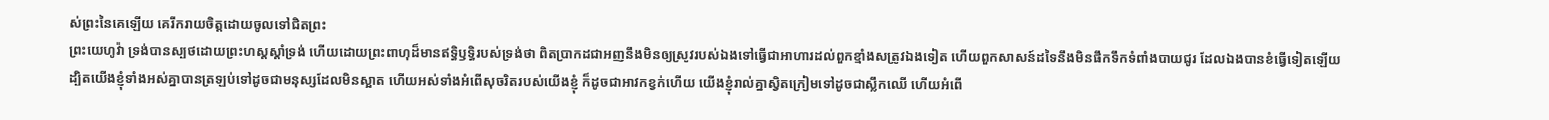ស់ព្រះនៃគេឡើយ គេរីករាយចិត្តដោយចូលទៅជិតព្រះ
ព្រះយេហូវ៉ា ទ្រង់បានស្បថដោយព្រះហស្តស្តាំទ្រង់ ហើយដោយព្រះពាហុដ៏មានឥទ្ធិឫទ្ធិរបស់ទ្រង់ថា ពិតប្រាកដជាអញនឹងមិនឲ្យស្រូវរបស់ឯងទៅធ្វើជាអាហារដល់ពួកខ្មាំងសត្រូវឯងទៀត ហើយពួកសាសន៍ដទៃនឹងមិនផឹកទឹកទំពាំងបាយជូរ ដែលឯងបានខំធ្វើទៀតឡើយ
ដ្បិតយើងខ្ញុំទាំងអស់គ្នាបានត្រឡប់ទៅដូចជាមនុស្សដែលមិនស្អាត ហើយអស់ទាំងអំពើសុចរិតរបស់យើងខ្ញុំ ក៏ដូចជាអាវកខ្វក់ហើយ យើងខ្ញុំរាល់គ្នាស្វិតក្រៀមទៅដូចជាស្លឹកឈើ ហើយអំពើ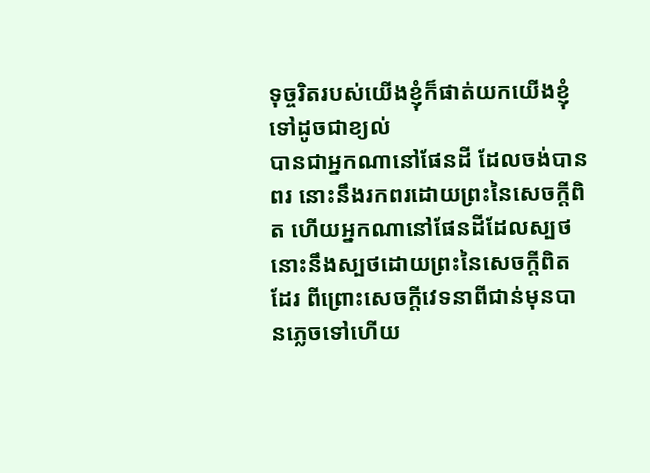ទុច្ចរិតរបស់យើងខ្ញុំក៏ផាត់យកយើងខ្ញុំទៅដូចជាខ្យល់
បានជាអ្នកណានៅផែនដី ដែលចង់បានពរ នោះនឹងរកពរដោយព្រះនៃសេចក្ដីពិត ហើយអ្នកណានៅផែនដីដែលស្បថ នោះនឹងស្បថដោយព្រះនៃសេចក្ដីពិតដែរ ពីព្រោះសេចក្ដីវេទនាពីជាន់មុនបានភ្លេចទៅហើយ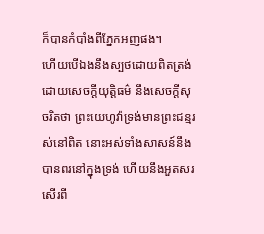ក៏បានកំបាំងពីភ្នែកអញផង។
ហើយបើឯងនឹងស្បថដោយពិតត្រង់ ដោយសេចក្ដីយុត្តិធម៌ នឹងសេចក្ដីសុចរិតថា ព្រះយេហូវ៉ាទ្រង់មានព្រះជន្មរស់នៅពិត នោះអស់ទាំងសាសន៍នឹងបានពរនៅក្នុងទ្រង់ ហើយនឹងអួតសរសើរពី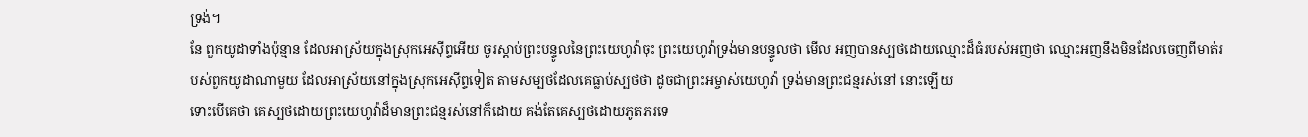ទ្រង់។
នែ ពួកយូដាទាំងប៉ុន្មាន ដែលអាស្រ័យក្នុងស្រុកអេស៊ីព្ទអើយ ចូរស្តាប់ព្រះបន្ទូលនៃព្រះយេហូវ៉ាចុះ ព្រះយេហូវ៉ាទ្រង់មានបន្ទូលថា មើល អញបានស្បថដោយឈ្មោះដ៏ធំរបស់អញថា ឈ្មោះអញនឹងមិនដែលចេញពីមាត់របស់ពួកយូដាណាមួយ ដែលអាស្រ័យនៅក្នុងស្រុកអេស៊ីព្ទទៀត តាមសម្បថដែលគេធ្លាប់ស្បថថា ដូចជាព្រះអម្ចាស់យេហូវ៉ា ទ្រង់មានព្រះជន្មរស់នៅ នោះឡើយ
ទោះបើគេថា គេស្បថដោយព្រះយេហូវ៉ាដ៏មានព្រះជន្មរស់នៅក៏ដោយ គង់តែគេស្បថដោយភូតភរទេ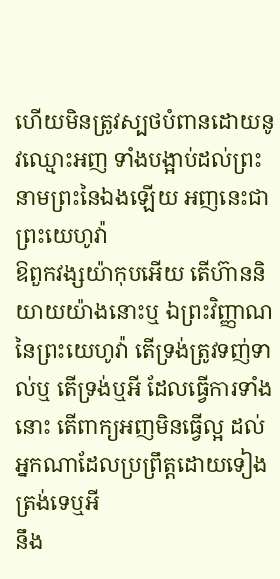ហើយមិនត្រូវស្បថបំពានដោយនូវឈ្មោះអញ ទាំងបង្អាប់ដល់ព្រះនាមព្រះនៃឯងឡើយ អញនេះជាព្រះយេហូវ៉ា
ឱពួកវង្សយ៉ាកុបអើយ តើហ៊ាននិយាយយ៉ាងនោះឬ ឯព្រះវិញ្ញាណនៃព្រះយេហូវ៉ា តើទ្រង់ត្រូវទញ់ទាល់ឬ តើទ្រង់ឬអី ដែលធ្វើការទាំងនោះ តើពាក្យអញមិនធ្វើល្អ ដល់អ្នកណាដែលប្រព្រឹត្តដោយទៀងត្រង់ទេឬអី
នឹង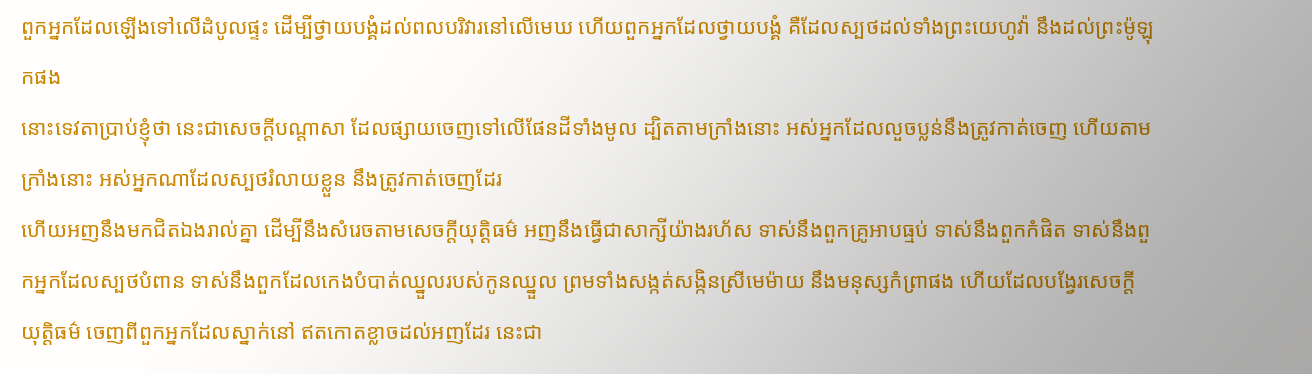ពួកអ្នកដែលឡើងទៅលើដំបូលផ្ទះ ដើម្បីថ្វាយបង្គំដល់ពលបរិវារនៅលើមេឃ ហើយពួកអ្នកដែលថ្វាយបង្គំ គឺដែលស្បថដល់ទាំងព្រះយេហូវ៉ា នឹងដល់ព្រះម៉ូឡុកផង
នោះទេវតាប្រាប់ខ្ញុំថា នេះជាសេចក្ដីបណ្តាសា ដែលផ្សាយចេញទៅលើផែនដីទាំងមូល ដ្បិតតាមក្រាំងនោះ អស់អ្នកដែលលួចប្លន់នឹងត្រូវកាត់ចេញ ហើយតាមក្រាំងនោះ អស់អ្នកណាដែលស្បថរំលាយខ្លួន នឹងត្រូវកាត់ចេញដែរ
ហើយអញនឹងមកជិតឯងរាល់គ្នា ដើម្បីនឹងសំរេចតាមសេចក្ដីយុត្តិធម៌ អញនឹងធ្វើជាសាក្សីយ៉ាងរហ័ស ទាស់នឹងពួកគ្រូអាបធ្មប់ ទាស់នឹងពួកកំផិត ទាស់នឹងពួកអ្នកដែលស្បថបំពាន ទាស់នឹងពួកដែលកេងបំបាត់ឈ្នួលរបស់កូនឈ្នួល ព្រមទាំងសង្កត់សង្កិនស្រីមេម៉ាយ នឹងមនុស្សកំព្រាផង ហើយដែលបង្វែរសេចក្ដីយុត្តិធម៌ ចេញពីពួកអ្នកដែលស្នាក់នៅ ឥតកោតខ្លាចដល់អញដែរ នេះជា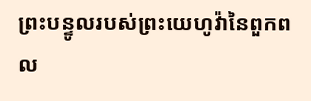ព្រះបន្ទូលរបស់ព្រះយេហូវ៉ានៃពួកពល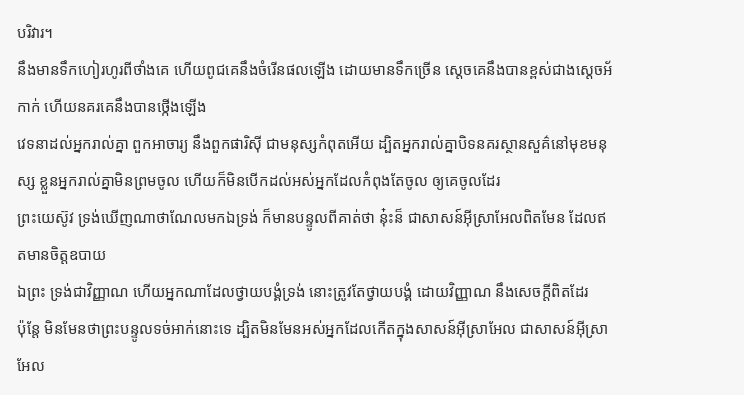បរិវារ។
នឹងមានទឹកហៀរហូរពីថាំងគេ ហើយពូជគេនឹងចំរើនផលឡើង ដោយមានទឹកច្រើន ស្តេចគេនឹងបានខ្ពស់ជាងស្តេចអ័កាក់ ហើយនគរគេនឹងបានថ្កើងឡើង
វេទនាដល់អ្នករាល់គ្នា ពួកអាចារ្យ នឹងពួកផារិស៊ី ជាមនុស្សកំពុតអើយ ដ្បិតអ្នករាល់គ្នាបិទនគរស្ថានសួគ៌នៅមុខមនុស្ស ខ្លួនអ្នករាល់គ្នាមិនព្រមចូល ហើយក៏មិនបើកដល់អស់អ្នកដែលកំពុងតែចូល ឲ្យគេចូលដែរ
ព្រះយេស៊ូវ ទ្រង់ឃើញណាថាណែលមកឯទ្រង់ ក៏មានបន្ទូលពីគាត់ថា នុ៎ះន៏ ជាសាសន៍អ៊ីស្រាអែលពិតមែន ដែលឥតមានចិត្តឧបាយ
ឯព្រះ ទ្រង់ជាវិញ្ញាណ ហើយអ្នកណាដែលថ្វាយបង្គំទ្រង់ នោះត្រូវតែថ្វាយបង្គំ ដោយវិញ្ញាណ នឹងសេចក្ដីពិតដែរ
ប៉ុន្តែ មិនមែនថាព្រះបន្ទូលទច់អាក់នោះទេ ដ្បិតមិនមែនអស់អ្នកដែលកើតក្នុងសាសន៍អ៊ីស្រាអែល ជាសាសន៍អ៊ីស្រាអែល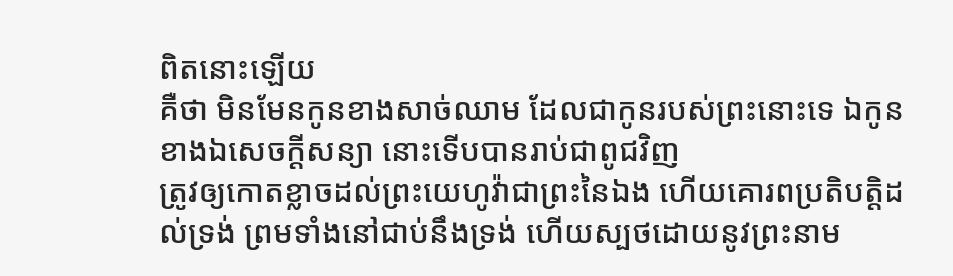ពិតនោះឡើយ
គឺថា មិនមែនកូនខាងសាច់ឈាម ដែលជាកូនរបស់ព្រះនោះទេ ឯកូនខាងឯសេចក្ដីសន្យា នោះទើបបានរាប់ជាពូជវិញ
ត្រូវឲ្យកោតខ្លាចដល់ព្រះយេហូវ៉ាជាព្រះនៃឯង ហើយគោរពប្រតិបត្តិដល់ទ្រង់ ព្រមទាំងនៅជាប់នឹងទ្រង់ ហើយស្បថដោយនូវព្រះនាម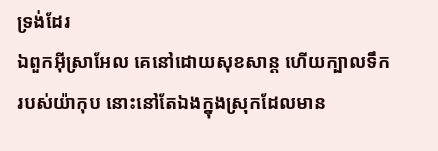ទ្រង់ដែរ
ឯពួកអ៊ីស្រាអែល គេនៅដោយសុខសាន្ត ហើយក្បាលទឹករបស់យ៉ាកុប នោះនៅតែឯងក្នុងស្រុកដែលមាន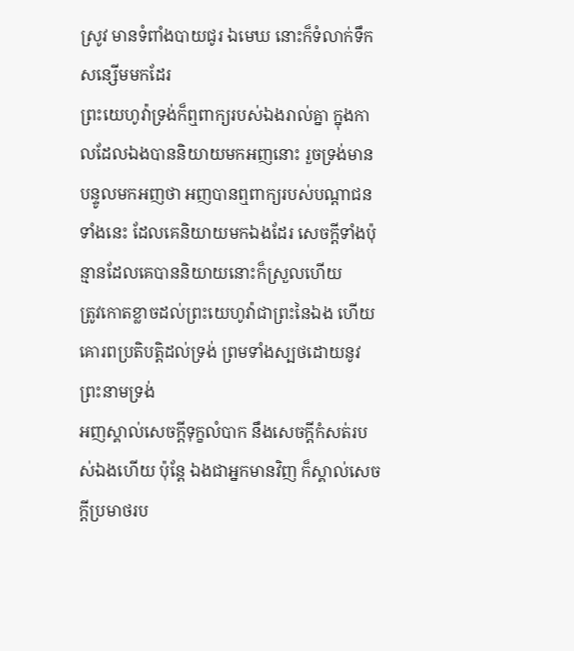ស្រូវ មានទំពាំងបាយជូរ ឯមេឃ នោះក៏ទំលាក់ទឹកសន្សើមមកដែរ
ព្រះយេហូវ៉ាទ្រង់ក៏ឮពាក្យរបស់ឯងរាល់គ្នា ក្នុងកាលដែលឯងបាននិយាយមកអញនោះ រួចទ្រង់មានបន្ទូលមកអញថា អញបានឮពាក្យរបស់បណ្តាជនទាំងនេះ ដែលគេនិយាយមកឯងដែរ សេចក្ដីទាំងប៉ុន្មានដែលគេបាននិយាយនោះក៏ស្រួលហើយ
ត្រូវកោតខ្លាចដល់ព្រះយេហូវ៉ាជាព្រះនៃឯង ហើយគោរពប្រតិបត្តិដល់ទ្រង់ ព្រមទាំងស្បថដោយនូវព្រះនាមទ្រង់
អញស្គាល់សេចក្ដីទុក្ខលំបាក នឹងសេចក្ដីកំសត់របស់ឯងហើយ ប៉ុន្តែ ឯងជាអ្នកមានវិញ ក៏ស្គាល់សេចក្ដីប្រមាថរប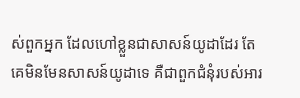ស់ពួកអ្នក ដែលហៅខ្លួនជាសាសន៍យូដាដែរ តែគេមិនមែនសាសន៍យូដាទេ គឺជាពួកជំនុំរបស់អារ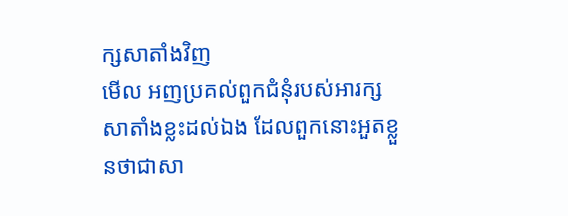ក្សសាតាំងវិញ
មើល អញប្រគល់ពួកជំនុំរបស់អារក្សសាតាំងខ្លះដល់ឯង ដែលពួកនោះអួតខ្លួនថាជាសា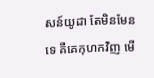សន៍យូដា តែមិនមែនទេ គឺគេកុហកវិញ មើ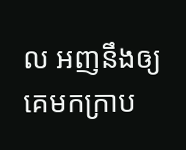ល អញនឹងឲ្យគេមកក្រាប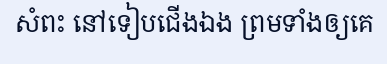សំពះ នៅទៀបជើងឯង ព្រមទាំងឲ្យគេ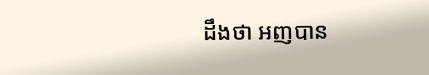ដឹងថា អញបាន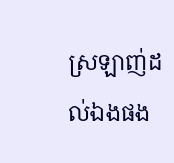ស្រឡាញ់ដល់ឯងផង